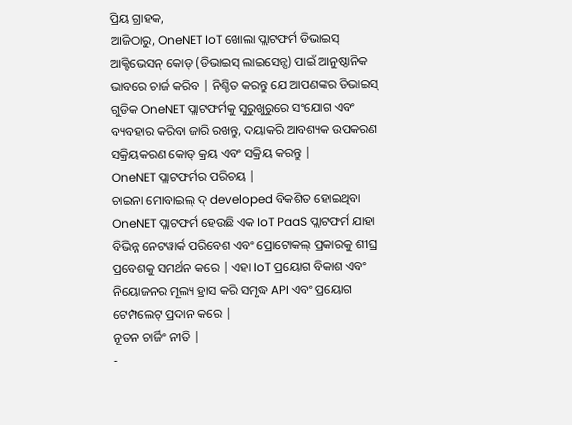ପ୍ରିୟ ଗ୍ରାହକ,
ଆଜିଠାରୁ, OneNET IoT ଖୋଲା ପ୍ଲାଟଫର୍ମ ଡିଭାଇସ୍ ଆକ୍ଟିଭେସନ୍ କୋଡ୍ (ଡିଭାଇସ୍ ଲାଇସେନ୍ସ) ପାଇଁ ଆନୁଷ୍ଠାନିକ ଭାବରେ ଚାର୍ଜ କରିବ | ନିଶ୍ଚିତ କରନ୍ତୁ ଯେ ଆପଣଙ୍କର ଡିଭାଇସ୍ ଗୁଡିକ OneNET ପ୍ଲାଟଫର୍ମକୁ ସୁରୁଖୁରୁରେ ସଂଯୋଗ ଏବଂ ବ୍ୟବହାର କରିବା ଜାରି ରଖନ୍ତୁ, ଦୟାକରି ଆବଶ୍ୟକ ଉପକରଣ ସକ୍ରିୟକରଣ କୋଡ୍ କ୍ରୟ ଏବଂ ସକ୍ରିୟ କରନ୍ତୁ |
OneNET ପ୍ଲାଟଫର୍ମର ପରିଚୟ |
ଚାଇନା ମୋବାଇଲ୍ ଦ୍ developed ବିକଶିତ ହୋଇଥିବା OneNET ପ୍ଲାଟଫର୍ମ ହେଉଛି ଏକ IoT PaaS ପ୍ଲାଟଫର୍ମ ଯାହା ବିଭିନ୍ନ ନେଟୱାର୍କ ପରିବେଶ ଏବଂ ପ୍ରୋଟୋକଲ୍ ପ୍ରକାରକୁ ଶୀଘ୍ର ପ୍ରବେଶକୁ ସମର୍ଥନ କରେ | ଏହା IoT ପ୍ରୟୋଗ ବିକାଶ ଏବଂ ନିୟୋଜନର ମୂଲ୍ୟ ହ୍ରାସ କରି ସମୃଦ୍ଧ API ଏବଂ ପ୍ରୟୋଗ ଟେମ୍ପଲେଟ୍ ପ୍ରଦାନ କରେ |
ନୂତନ ଚାର୍ଜିଂ ନୀତି |
-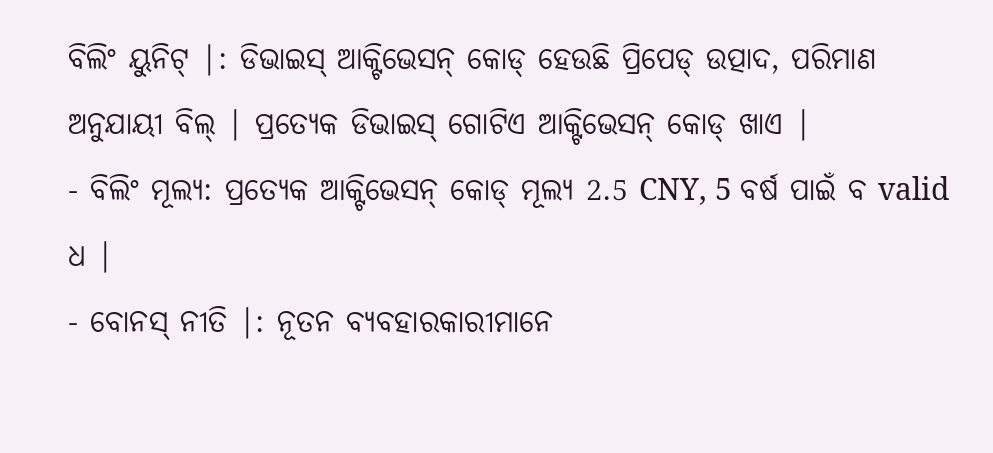ବିଲିଂ ୟୁନିଟ୍ |: ଡିଭାଇସ୍ ଆକ୍ଟିଭେସନ୍ କୋଡ୍ ହେଉଛି ପ୍ରିପେଡ୍ ଉତ୍ପାଦ, ପରିମାଣ ଅନୁଯାୟୀ ବିଲ୍ | ପ୍ରତ୍ୟେକ ଡିଭାଇସ୍ ଗୋଟିଏ ଆକ୍ଟିଭେସନ୍ କୋଡ୍ ଖାଏ |
- ବିଲିଂ ମୂଲ୍ୟ: ପ୍ରତ୍ୟେକ ଆକ୍ଟିଭେସନ୍ କୋଡ୍ ମୂଲ୍ୟ 2.5 CNY, 5 ବର୍ଷ ପାଇଁ ବ valid ଧ |
- ବୋନସ୍ ନୀତି |: ନୂତନ ବ୍ୟବହାରକାରୀମାନେ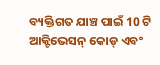ବ୍ୟକ୍ତିଗତ ଯାଞ୍ଚ ପାଇଁ 10 ଟି ଆକ୍ଟିଭେସନ୍ କୋଡ୍ ଏବଂ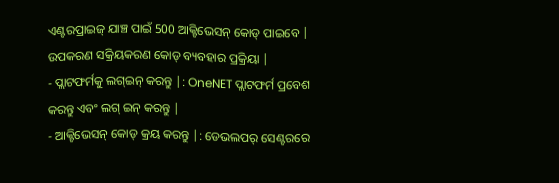ଏଣ୍ଟରପ୍ରାଇଜ୍ ଯାଞ୍ଚ ପାଇଁ 500 ଆକ୍ଟିଭେସନ୍ କୋଡ୍ ପାଇବେ |
ଉପକରଣ ସକ୍ରିୟକରଣ କୋଡ୍ ବ୍ୟବହାର ପ୍ରକ୍ରିୟା |
- ପ୍ଲାଟଫର୍ମକୁ ଲଗ୍ଇନ୍ କରନ୍ତୁ |: OneNET ପ୍ଲାଟଫର୍ମ ପ୍ରବେଶ କରନ୍ତୁ ଏବଂ ଲଗ୍ ଇନ୍ କରନ୍ତୁ |
- ଆକ୍ଟିଭେସନ୍ କୋଡ୍ କ୍ରୟ କରନ୍ତୁ |: ଡେଭଲପର୍ ସେଣ୍ଟରରେ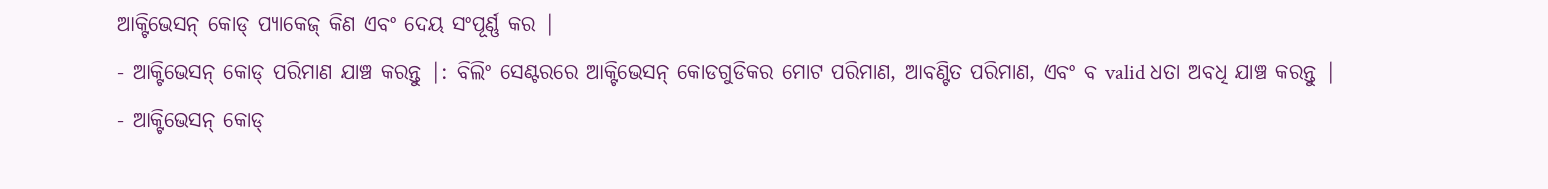ଆକ୍ଟିଭେସନ୍ କୋଡ୍ ପ୍ୟାକେଜ୍ କିଣ ଏବଂ ଦେୟ ସଂପୂର୍ଣ୍ଣ କର |
- ଆକ୍ଟିଭେସନ୍ କୋଡ୍ ପରିମାଣ ଯାଞ୍ଚ କରନ୍ତୁ |: ବିଲିଂ ସେଣ୍ଟରରେ ଆକ୍ଟିଭେସନ୍ କୋଡଗୁଡିକର ମୋଟ ପରିମାଣ, ଆବଣ୍ଟିତ ପରିମାଣ, ଏବଂ ବ valid ଧତା ଅବଧି ଯାଞ୍ଚ କରନ୍ତୁ |
- ଆକ୍ଟିଭେସନ୍ କୋଡ୍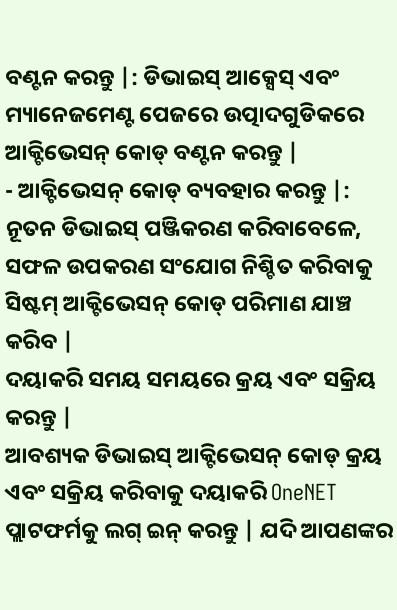ବଣ୍ଟନ କରନ୍ତୁ |: ଡିଭାଇସ୍ ଆକ୍ସେସ୍ ଏବଂ ମ୍ୟାନେଜମେଣ୍ଟ ପେଜରେ ଉତ୍ପାଦଗୁଡିକରେ ଆକ୍ଟିଭେସନ୍ କୋଡ୍ ବଣ୍ଟନ କରନ୍ତୁ |
- ଆକ୍ଟିଭେସନ୍ କୋଡ୍ ବ୍ୟବହାର କରନ୍ତୁ |: ନୂତନ ଡିଭାଇସ୍ ପଞ୍ଜିକରଣ କରିବାବେଳେ, ସଫଳ ଉପକରଣ ସଂଯୋଗ ନିଶ୍ଚିତ କରିବାକୁ ସିଷ୍ଟମ୍ ଆକ୍ଟିଭେସନ୍ କୋଡ୍ ପରିମାଣ ଯାଞ୍ଚ କରିବ |
ଦୟାକରି ସମୟ ସମୟରେ କ୍ରୟ ଏବଂ ସକ୍ରିୟ କରନ୍ତୁ |
ଆବଶ୍ୟକ ଡିଭାଇସ୍ ଆକ୍ଟିଭେସନ୍ କୋଡ୍ କ୍ରୟ ଏବଂ ସକ୍ରିୟ କରିବାକୁ ଦୟାକରି OneNET ପ୍ଲାଟଫର୍ମକୁ ଲଗ୍ ଇନ୍ କରନ୍ତୁ | ଯଦି ଆପଣଙ୍କର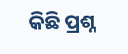କିଛି ପ୍ରଶ୍ନ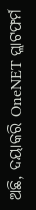ଅଛି, ଦୟାକରି OneNET ପ୍ଲାଟଫର୍ମ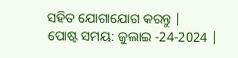ସହିତ ଯୋଗାଯୋଗ କରନ୍ତୁ |
ପୋଷ୍ଟ ସମୟ: ଜୁଲାଇ -24-2024 |